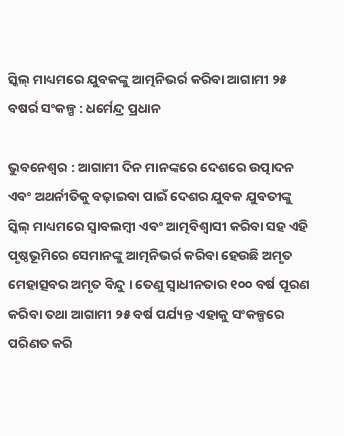ସ୍କିଲ୍ ମାଧ୍ୟମରେ ଯୁବକଙ୍କୁ ଆତ୍ମନିଭର୍ର କରିବା ଆଗାମୀ ୨୫ ବଷର୍ର ସଂକଳ୍ପ : ଧର୍ମେନ୍ଦ୍ର ପ୍ରଧାନ

ଭୁବନେଶ୍ୱର : ଆଗାମୀ ଦିନ ମାନଙ୍କରେ ଦେଶରେ ଉତ୍ପାଦନ ଏବଂ ଅଥର୍ନୀତିକୁ ବଢ଼ାଇବା ପାଇଁ ଦେଶର ଯୁବକ ଯୁବତୀଙ୍କୁ ସ୍କିଲ୍ ମାଧ୍ୟମରେ ସ୍ୱାବଲମ୍ବୀ ଏବଂ ଆତ୍ମବିଶ୍ୱାସୀ କରିବା ସହ ଏହି ପୃଷ୍ଠଭୂମିରେ ସେମାନଙ୍କୁ ଆତ୍ମନିଭର୍ର କରିବା ହେଉଛି ଅମୃତ ମେହାତ୍ସବର ଅମୃତ ବିନ୍ଦୁ । ତେଣୁ ସ୍ୱାଧୀନତାର ୧୦୦ ବର୍ଷ ପୂରଣ କରିବା ତଥା ଆଗାମୀ ୨୫ ବର୍ଷ ପର୍ଯ୍ୟନ୍ତ ଏହାକୁ ସଂକଳ୍ପରେ ପରିଣତ କରି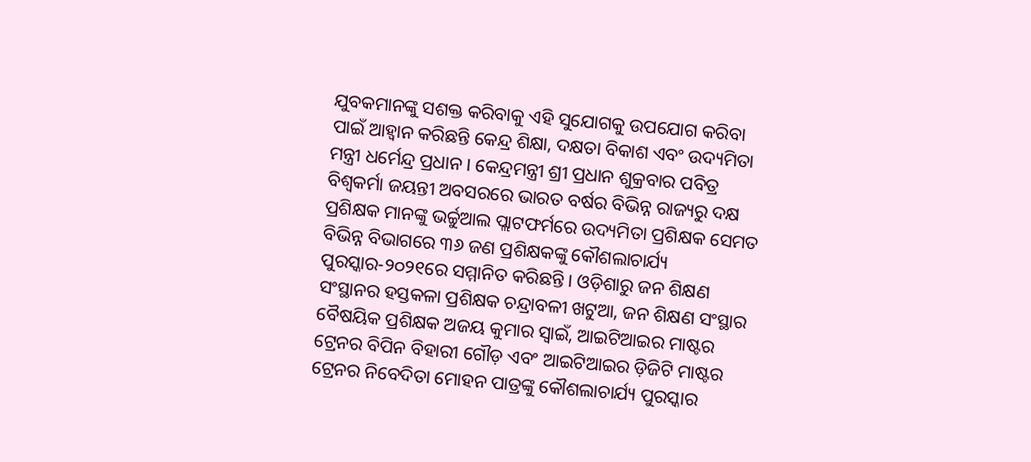ଯୁବକମାନଙ୍କୁ ସଶକ୍ତ କରିବାକୁ ଏହି ସୁଯୋଗକୁ ଉପଯୋଗ କରିବା ପାଇଁ ଆହ୍ୱାନ କରିଛନ୍ତି କେନ୍ଦ୍ର ଶିକ୍ଷା, ଦକ୍ଷତା ବିକାଶ ଏବଂ ଉଦ୍ୟମିତା ମନ୍ତ୍ରୀ ଧର୍ମେନ୍ଦ୍ର ପ୍ରଧାନ । କେନ୍ଦ୍ରମନ୍ତ୍ରୀ ଶ୍ରୀ ପ୍ରଧାନ ଶୁକ୍ରବାର ପବିତ୍ର ବିଶ୍ୱକର୍ମା ଜୟନ୍ତୀ ଅବସରରେ ଭାରତ ବର୍ଷର ବିଭିନ୍ନ ରାଜ୍ୟରୁ ଦକ୍ଷ ପ୍ରଶିକ୍ଷକ ମାନଙ୍କୁ ଭର୍ଚ୍ଚୁଆଲ ପ୍ଲାଟଫର୍ମରେ ଉଦ୍ୟମିତା ପ୍ରଶିକ୍ଷକ ସେମତ ବିଭିନ୍ନ ବିଭାଗରେ ୩୬ ଜଣ ପ୍ରଶିକ୍ଷକଙ୍କୁ କୌଶଲାଚାର୍ଯ୍ୟ ପୁରସ୍କାର-୨୦୨୧ରେ ସମ୍ମାନିତ କରିଛନ୍ତି । ଓଡ଼ିଶାରୁ ଜନ ଶିକ୍ଷଣ ସଂସ୍ଥାନର ହସ୍ତକଳା ପ୍ରଶିକ୍ଷକ ଚନ୍ଦ୍ରାବଳୀ ଖଟୁଆ, ଜନ ଶିକ୍ଷଣ ସଂସ୍ଥାର ବୈଷୟିକ ପ୍ରଶିକ୍ଷକ ଅଜୟ କୁମାର ସ୍ୱାଇଁ, ଆଇଟିଆଇର ମାଷ୍ଟର ଟ୍ରେନର ବିପିନ ବିହାରୀ ଗୌଡ଼ ଏବଂ ଆଇଟିଆଇର ଡ଼ିଜିଟି ମାଷ୍ଟର ଟ୍ରେନର ନିବେଦିତା ମୋହନ ପାତ୍ରଙ୍କୁ କୌଶଲାଚାର୍ଯ୍ୟ ପୁରସ୍କାର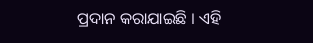ପ୍ରଦାନ କରାଯାଇଛି । ଏହି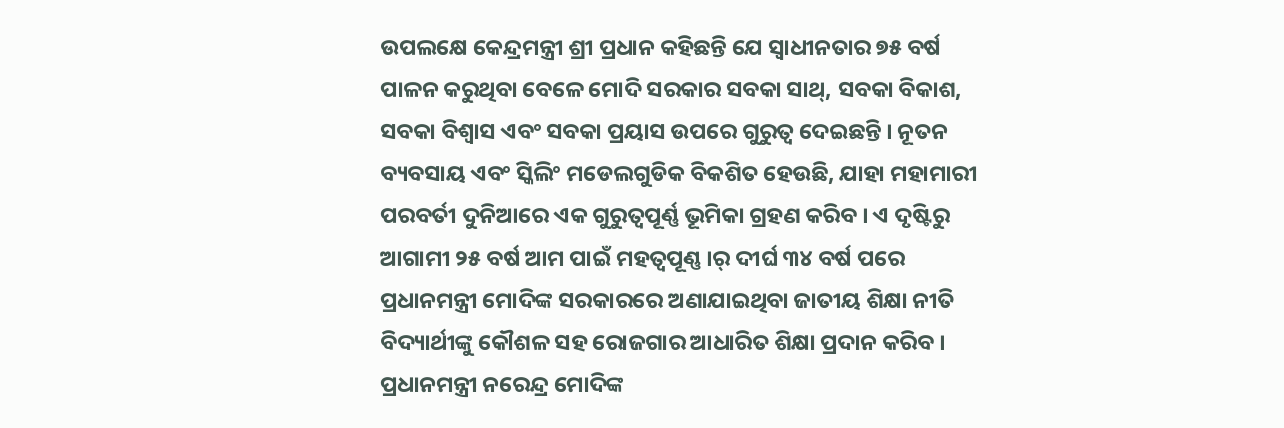ଉପଲକ୍ଷେ କେନ୍ଦ୍ରମନ୍ତ୍ରୀ ଶ୍ରୀ ପ୍ରଧାନ କହିଛନ୍ତି ଯେ ସ୍ୱାଧୀନତାର ୭୫ ବର୍ଷ ପାଳନ କରୁଥିବା ବେଳେ ମୋଦି ସରକାର ସବକା ସାଥ୍‌, ସବକା ବିକାଶ, ସବକା ବିଶ୍ୱାସ ଏବଂ ସବକା ପ୍ରୟାସ ଉପରେ ଗୁରୁତ୍ୱ ଦେଇଛନ୍ତି । ନୂତନ ବ୍ୟବସାୟ ଏବଂ ସ୍କିଲିଂ ମଡେଲଗୁଡିକ ବିକଶିତ ହେଉଛି, ଯାହା ମହାମାରୀ ପରବର୍ତୀ ଦୁନିଆରେ ଏକ ଗୁରୁତ୍ୱପୂର୍ଣ୍ଣ ଭୂମିକା ଗ୍ରହଣ କରିବ । ଏ ଦୃଷ୍ଟିରୁ ଆଗାମୀ ୨୫ ବର୍ଷ ଆମ ପାଇଁ ମହତ୍ୱପୂଣ୍ଣ ।ର୍ ଦୀର୍ଘ ୩୪ ବର୍ଷ ପରେ ପ୍ରଧାନମନ୍ତ୍ରୀ ମୋଦିଙ୍କ ସରକାରରେ ଅଣାଯାଇଥିବା ଜାତୀୟ ଶିକ୍ଷା ନୀତି ବିଦ୍ୟାର୍ଥୀଙ୍କୁ କୌଶଳ ସହ ରୋଜଗାର ଆଧାରିତ ଶିକ୍ଷା ପ୍ରଦାନ କରିବ । ପ୍ରଧାନମନ୍ତ୍ରୀ ନରେନ୍ଦ୍ର ମୋଦିଙ୍କ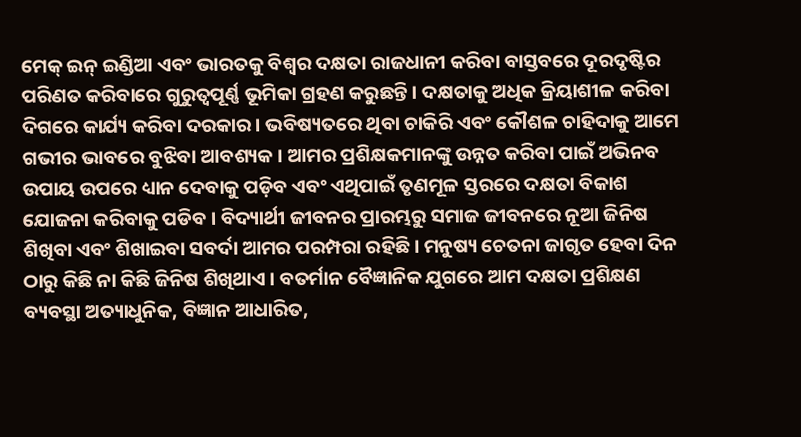ମେକ୍ ଇନ୍ ଇଣ୍ଡିଆ ଏବଂ ଭାରତକୁ ବିଶ୍ୱର ଦକ୍ଷତା ରାଜଧାନୀ କରିବା ବାସ୍ତବରେ ଦୂରଦୃଷ୍ଟିର ପରିଣତ କରିବାରେ ଗୁରୁତ୍ୱପୂର୍ଣ୍ଣ ଭୂମିକା ଗ୍ରହଣ କରୁଛନ୍ତି । ଦକ୍ଷତାକୁ ଅଧିକ କ୍ରିୟାଶୀଳ କରିବା ଦିଗରେ କାର୍ଯ୍ୟ କରିବା ଦରକାର । ଭବିଷ୍ୟତରେ ଥିବା ଚାକିରି ଏବଂ କୌଶଳ ଚାହିଦାକୁ ଆମେ ଗଭୀର ଭାବରେ ବୁଝିବା ଆବଶ୍ୟକ । ଆମର ପ୍ରଶିକ୍ଷକମାନଙ୍କୁ ଉନ୍ନତ କରିବା ପାଇଁ ଅଭିନବ ଉପାୟ ଉପରେ ଧ୍ୟାନ ଦେବାକୁ ପଡ଼ିବ ଏବଂ ଏଥିପାଇଁ ତୃଣମୂଳ ସ୍ତରରେ ଦକ୍ଷତା ବିକାଶ ଯୋଜନା କରିବାକୁ ପଡିବ । ବିଦ୍ୟାର୍ଥୀ ଜୀବନର ପ୍ରାରମ୍ଭରୁ ସମାଜ ଜୀବନରେ ନୂଆ ଜିନିଷ ଶିଖିବା ଏବଂ ଶିଖାଇବା ସବର୍ଦା ଆମର ପରମ୍ପରା ରହିଛି । ମନୁଷ୍ୟ ଚେତନା ଜାଗୃତ ହେବା ଦିନ ଠାରୁ କିଛି ନା କିଛି ଜିନିଷ ଶିଖିଥାଏ । ବତର୍ମାନ ବୈଜ୍ଞାନିକ ଯୁଗରେ ଆମ ଦକ୍ଷତା ପ୍ରଶିକ୍ଷଣ ବ୍ୟବସ୍ଥା ଅତ୍ୟାଧୁନିକ, ବିଜ୍ଞାନ ଆଧାରିତ,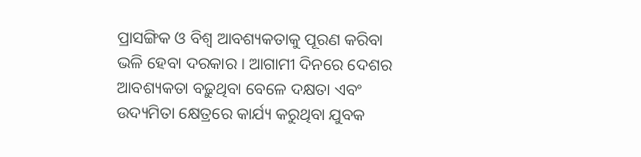ପ୍ରାସଙ୍ଗିକ ଓ ବିଶ୍ୱ ଆବଶ୍ୟକତାକୁ ପୂରଣ କରିବା ଭଳି ହେବା ଦରକାର । ଆଗାମୀ ଦିନରେ ଦେଶର ଆବଶ୍ୟକତା ବଢ଼ୁଥିବା ବେଳେ ଦକ୍ଷତା ଏବଂ ଉଦ୍ୟମିତା କ୍ଷେତ୍ରରେ କାର୍ଯ୍ୟ କରୁଥିବା ଯୁବକ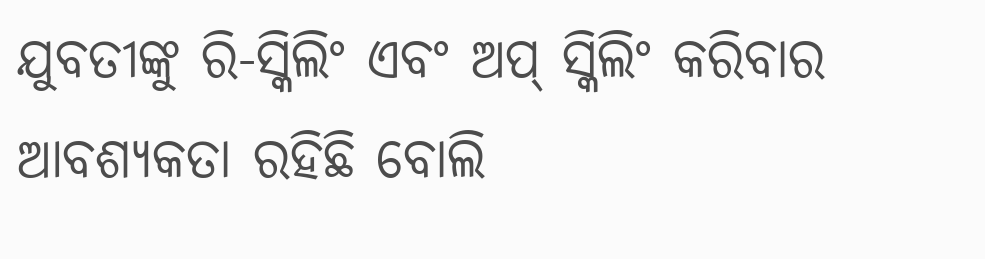ଯୁବତୀଙ୍କୁ ରି-ସ୍କିଲିଂ ଏବଂ ଅପ୍ ସ୍କିଲିଂ କରିବାର ଆବଶ୍ୟକତା ରହିଛି ବୋଲି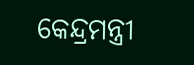କେନ୍ଦ୍ରମନ୍ତ୍ରୀ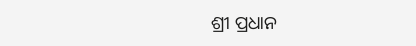ଶ୍ରୀ ପ୍ରଧାନ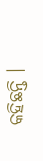କହିଛନ୍ତି ।